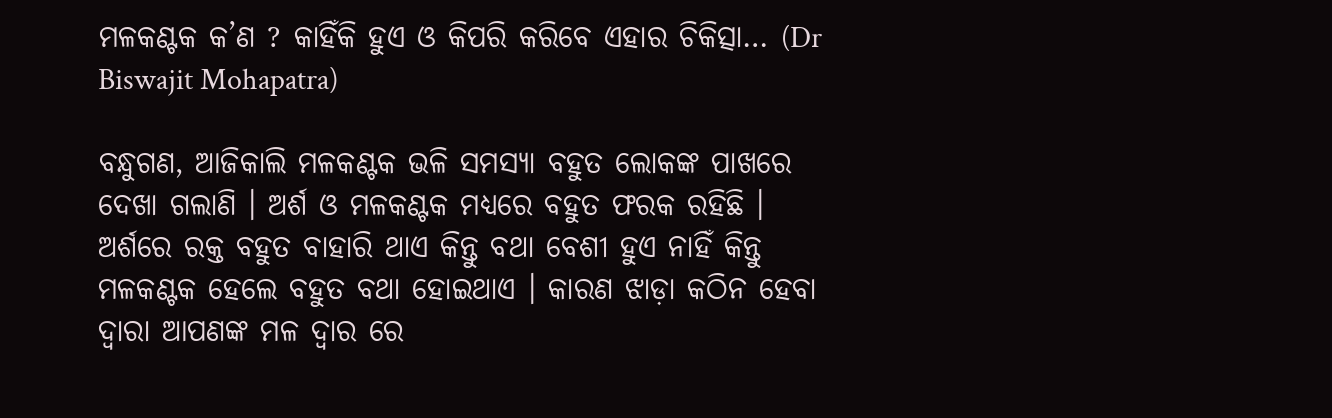ମଳକଣ୍ଟକ କ’ଣ ? କାହିଁକି ହୁଏ ଓ କିପରି କରିବେ ଏହାର ଚିକିତ୍ସା… (Dr Biswajit Mohapatra)

ବନ୍ଧୁଗଣ, ଆଜିକାଲି ମଳକଣ୍ଟକ ଭଳି ସମସ୍ୟା ବହୁତ ଲୋକଙ୍କ ପାଖରେ ଦେଖା ଗଲାଣି । ଅର୍ଶ ଓ ମଳକଣ୍ଟକ ମଧ୍ୟରେ ବହୁତ ଫରକ ରହିଛି । ଅର୍ଶରେ ରକ୍ତ ବହୁତ ବାହାରି ଥାଏ କିନ୍ତୁ ବଥା ବେଶୀ ହୁଏ ନାହିଁ କିନ୍ତୁ ମଳକଣ୍ଟକ ହେଲେ ବହୁତ ବଥା ହୋଇଥାଏ । କାରଣ ଝାଡ଼ା କଠିନ ହେବା ଦ୍ଵାରା ଆପଣଙ୍କ ମଳ ଦ୍ଵାର ରେ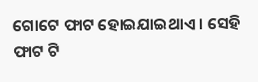ଗୋଟେ ଫାଟ ହୋଇଯାଇଥାଏ । ସେହି ଫାଟ ଟି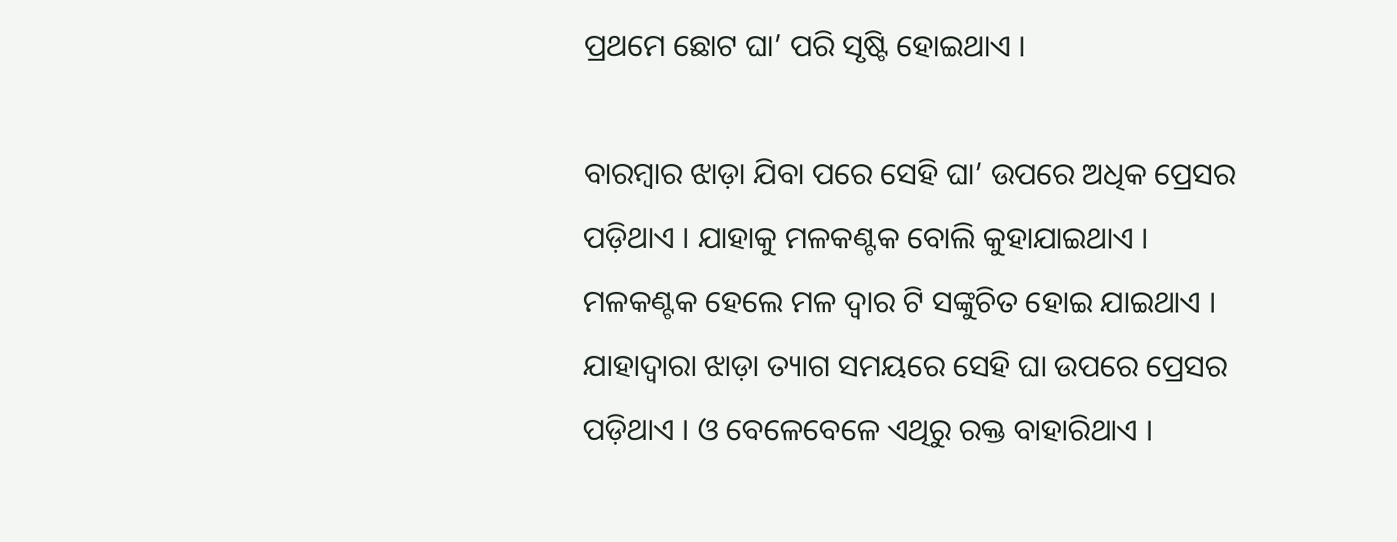ପ୍ରଥମେ ଛୋଟ ଘା’ ପରି ସୃଷ୍ଟି ହୋଇଥାଏ ।

ବାରମ୍ବାର ଝାଡ଼ା ଯିବା ପରେ ସେହି ଘା’ ଉପରେ ଅଧିକ ପ୍ରେସର ପଡ଼ିଥାଏ । ଯାହାକୁ ମଳକଣ୍ଟକ ବୋଲି କୁହାଯାଇଥାଏ । ମଳକଣ୍ଟକ ହେଲେ ମଳ ଦ୍ଵାର ଟି ସଙ୍କୁଚିତ ହୋଇ ଯାଇଥାଏ । ଯାହାଦ୍ଵାରା ଝାଡ଼ା ତ୍ୟାଗ ସମୟରେ ସେହି ଘା ଉପରେ ପ୍ରେସର ପଡ଼ିଥାଏ । ଓ ବେଳେବେଳେ ଏଥିରୁ ରକ୍ତ ବାହାରିଥାଏ ।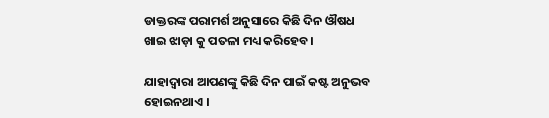ଡାକ୍ତରଙ୍କ ପରାମର୍ଶ ଅନୁସାରେ କିଛି ଦିନ ଔଷଧ ଖାଇ ଝାଡ଼ା କୁ ପତଳା ମଧ୍ୟ କରିହେବ ।

ଯାହାଦ୍ଵାରା ଆପଣଙ୍କୁ କିଛି ଦିନ ପାଇଁ କଷ୍ଟ ଅନୁଭବ ହୋଇନଥାଏ ।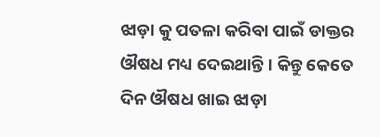ଝାଡ଼ା କୁ ପତଳା କରିବା ପାଇଁ ଡାକ୍ତର ଔଷଧ ମଧ୍ୟ ଦେଇଥାନ୍ତି । କିନ୍ତୁ କେତେ ଦିନ ଔଷଧ ଖାଇ ଝାଡ଼ା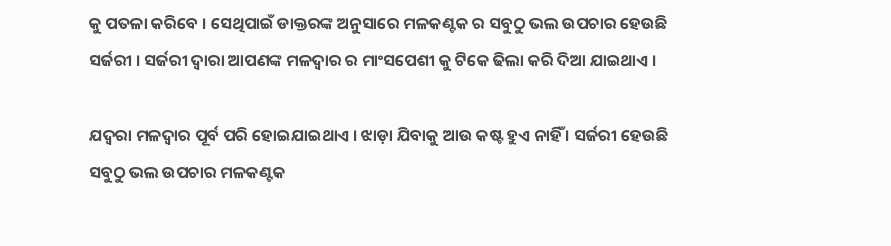କୁ ପତଳା କରିବେ । ସେଥିପାଇଁ ଡାକ୍ତରଙ୍କ ଅନୁସାରେ ମଳକଣ୍ଟକ ର ସବୁଠୁ ଭଲ ଉପଚାର ହେଉଛି ସର୍ଜରୀ । ସର୍ଜରୀ ଦ୍ଵାରା ଆପଣଙ୍କ ମଳଦ୍ଵାର ର ମାଂସପେଶୀ କୁ ଟିକେ ଢିଲା କରି ଦିଆ ଯାଇଥାଏ ।

ଯଦ୍ଵରା ମଳଦ୍ୱାର ପୂର୍ବ ପରି ହୋଇଯାଇଥାଏ । ଝାଡ଼ା ଯିବାକୁ ଆଉ କଷ୍ଟ ହୁଏ ନାହିଁ । ସର୍ଜରୀ ହେଉଛି ସବୁଠୁ ଭଲ ଉପଚାର ମଳକଣ୍ଟକ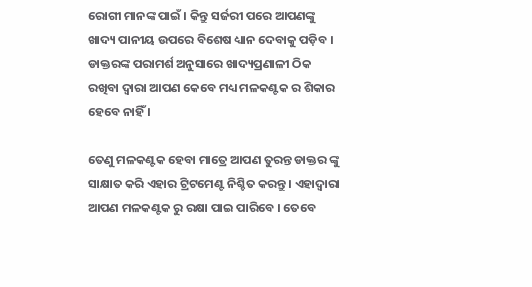ରୋଗୀ ମାନଙ୍କ ପାଇଁ । କିନ୍ତୁ ସର୍ଜରୀ ପରେ ଆପଣଙ୍କୁ ଖାଦ୍ୟ ପାନୀୟ ଉପରେ ବିଶେଷ ଧ୍ୟାନ ଦେବାକୁ ପଡ଼ିବ । ଡାକ୍ତରଙ୍କ ପରାମର୍ଶ ଅନୁସାରେ ଖାଦ୍ୟପ୍ରଣାଳୀ ଠିକ ରଖିବା ଦ୍ଵାରା ଆପଣ କେବେ ମଧ୍ୟ ମଳକଣ୍ଟକ ର ଶିକାର ହେବେ ନାହିଁ ।

ତେଣୁ ମଳକଣ୍ଟକ ହେବା ମାତ୍ରେ ଆପଣ ତୁରନ୍ତ ଡାକ୍ତର ଙ୍କୁ ସାକ୍ଷାତ କରି ଏହାର ଟ୍ରିଟମେଣ୍ଟ ନିଶ୍ଚିତ କରନ୍ତୁ । ଏହାଦ୍ୱାରା ଆପଣ ମଳକଣ୍ଟକ ରୁ ରକ୍ଷା ପାଇ ପାରିବେ । ତେବେ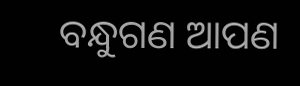ବନ୍ଧୁଗଣ ଆପଣ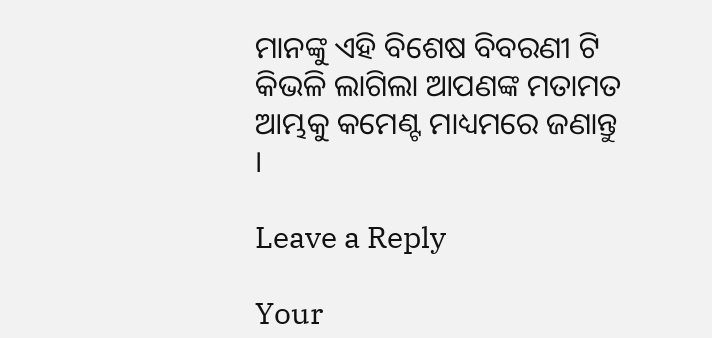ମାନଙ୍କୁ ଏହି ବିଶେଷ ବିବରଣୀ ଟି କିଭଳି ଲାଗିଲା ଆପଣଙ୍କ ମତାମତ ଆମ୍ଭକୁ କମେଣ୍ଟ ମାଧ୍ୟମରେ ଜଣାନ୍ତୁ ।

Leave a Reply

Your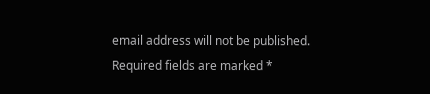email address will not be published. Required fields are marked *